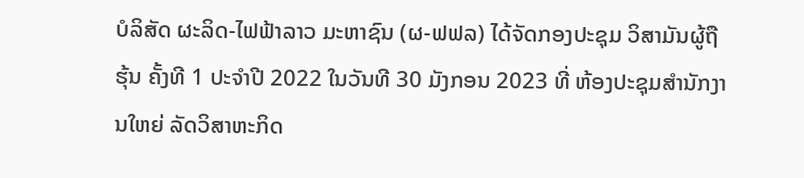ບໍລິສັດ ຜະລິດ-ໄຟຟ້າລາວ ມະຫາຊົນ (ຜ-ຟຟລ) ໄດ້ຈັດກອງປະຊຸມ ວິສາມັນຜູ້ຖືຮຸ້ນ ຄັ້ງທີ 1 ປະຈຳປີ 2022 ໃນວັນທີ 30 ມັງກອນ 2023 ທີ່ ຫ້ອງປະຊຸມສຳນັກງານໃຫຍ່ ລັດວິສາຫະກິດ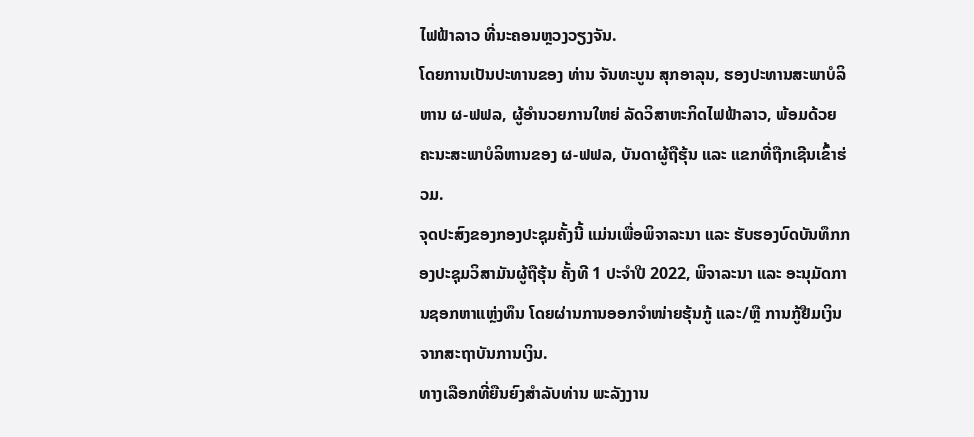ໄຟຟ້າລາວ ທີ່ນະຄອນຫຼວງວຽງຈັນ.
ໂດຍການເປັນປະທານຂອງ ທ່ານ ຈັນທະບູນ ສຸກອາລຸນ, ຮອງປະທານສະພາບໍລິຫານ ຜ-ຟຟລ, ຜູ້ອຳນວຍການໃຫຍ່ ລັດວິສາຫະກິດໄຟຟ້າລາວ, ພ້ອມດ້ວຍ ຄະນະສະພາບໍລິຫານຂອງ ຜ-ຟຟລ, ບັນດາຜູ້ຖືຮຸ້ນ ແລະ ແຂກທີ່ຖືກເຊີນເຂົ້າຮ່ວມ.
ຈຸດປະສົງຂອງກອງປະຊຸມຄັ້ງນີ້ ແມ່ນເພື່ອພິຈາລະນາ ແລະ ຮັບຮອງບົດບັນທຶກກອງປະຊຸມວິສາມັນຜູ້ຖືຮຸ້ນ ຄັ້ງທີ 1 ປະຈຳປີ 2022, ພິຈາລະນາ ແລະ ອະນຸມັດການຊອກຫາແຫຼ່ງທຶນ ໂດຍຜ່ານການອອກຈຳໜ່າຍຮຸ້ນກູ້ ແລະ/ຫຼື ການກູ້ຢືມເງິນຈາກສະຖາບັນການເງິນ.
ທາງເລືອກທີ່ຍືນຍົງສຳລັບທ່ານ ພະລັງງານ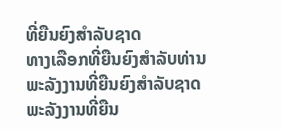ທີ່ຍືນຍົງສຳລັບຊາດ
ທາງເລືອກທີ່ຍືນຍົງສຳລັບທ່ານ
ພະລັງງານທີ່ຍືນຍົງສຳລັບຊາດ
ພະລັງງານທີ່ຍືນ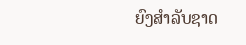ຍົງສຳລັບຊາດ